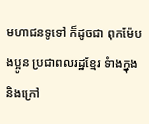មហាជនទូទៅ ក៏ដូចជា ពុកម៉ែបងប្អូន ប្រជាពលរដ្ឋខ្មែរ ទំាងក្នុង និងក្រៅ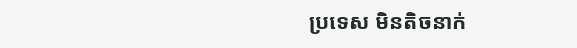ប្រទេស មិនតិចនាក់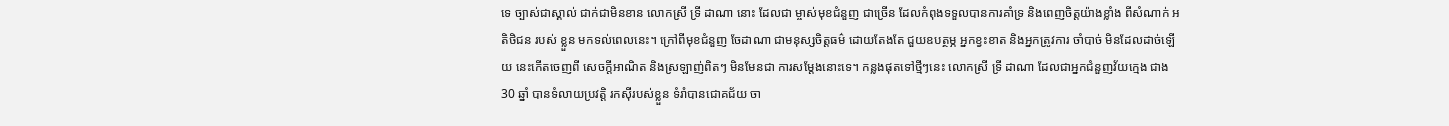ទេ ច្បាស់ជាស្គាល់ ជាក់ជាមិនខាន លោកស្រី ទ្រី ដាណា នោះ ដែលជា ម្ចាស់មុខជំនួញ ជាច្រើន ដែលកំពុងទទួលបានការគាំទ្រ និងពេញចិត្តយ៉ាងខ្លាំង ពីសំណាក់ អតិថិជន របស់ ខ្លួន មកទល់ពេលនេះ។ ក្រៅពីមុខជំនួញ ចែដាណា ជាមនុស្សចិត្តធម៌ ដោយតែងតែ ជួយឧបត្ថម្ភ អ្នកខ្វះខាត និងអ្នកត្រូវការ ចាំបាច់ មិនដែលដាច់ឡើយ នេះកើតចេញពី សេចក្តីអាណិត និងស្រឡាញ់ពិតៗ មិនមែនជា ការសម្តែងនោះទេ។ កន្លងផុតទៅថ្មីៗនេះ លោកស្រី ទ្រី ដាណា ដែលជាអ្នកជំនួញវ័យក្មេង ជាង 30 ឆ្នាំ បានទំលាយប្រវត្តិ រកស៊ីរបស់ខ្លួន ទំរាំបានជោគជ័យ ចា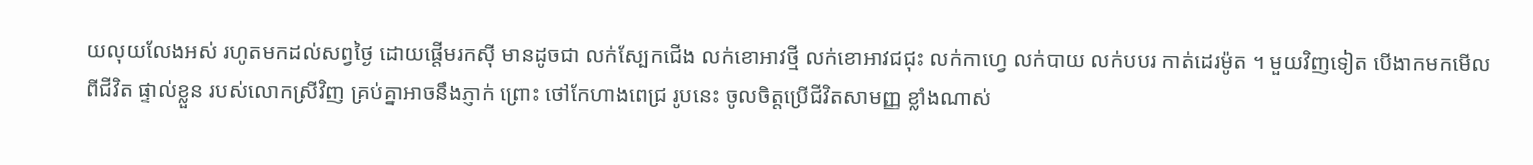យលុយលែងអស់ រហូតមកដល់សព្វថ្ងៃ ដោយផ្តើមរកស៊ី មានដូចជា លក់ស្បែកជើង លក់ខោអាវថ្មី លក់ខោអាវជជុះ លក់កាហ្វេ លក់បាយ លក់បបរ កាត់ដេរម៉ូត ។ មួយវិញទៀត បើងាកមកមើលពីជីវិត ផ្ទាល់ខ្លួន របស់លោកស្រីវិញ គ្រប់គ្នាអាចនឹងភ្ញាក់ ព្រោះ ថៅកែហាងពេជ្រ រូបនេះ ចូលចិត្តប្រើជីវិតសាមញ្ញ ខ្លាំងណាស់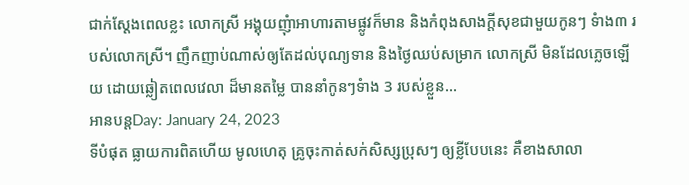ជាក់ស្តែងពេលខ្លះ លោកស្រី អង្គុយញុំាអាហារតាមផ្លូវក៏មាន និងកំពុងសាងក្តីសុខជាមួយកូនៗ ទំាង៣ របស់លោកស្រី។ ញឹកញាប់ណាស់ឲ្យតែដល់បុណ្យទាន និងថ្ងៃឈប់សម្រាក លោកស្រី មិនដែលភ្លេចឡើយ ដោយឆ្លៀតពេលវេលា ដ៏មានតម្លៃ បាននាំកូនៗទំាង 3 របស់ខ្លួន…
អានបន្តDay: January 24, 2023
ទីបំផុត ធ្លាយការពិតហើយ មូលហេតុ គ្រូចុះកាត់សក់សិស្សប្រុសៗ ឲ្យខ្លីបែបនេះ គឺខាងសាលា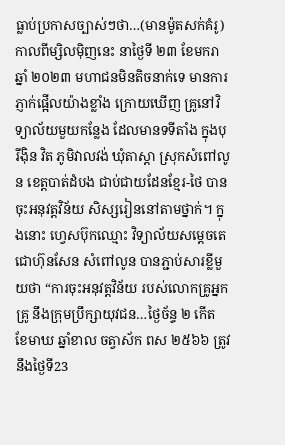ធ្លាប់ប្រកាសច្បាស់ៗថា…(មានម៉ូតសក់គំរូ)
កាលពីម្សិលម៉ិញនេះ នាថ្ងៃទី ២៣ ខែមករា ឆ្នាំ ២០២៣ មហាជនមិនតិចនាក់ទេ មានការភ្ញាក់ផ្អើលយ៉ាងខ្លាំង ក្រោយឃើញ គ្រូនៅវិទ្យាល័យមួយកន្លែង ដែលមានទទីតាំង ក្នុងបុរីង៉ិន វិត ភូមិវាលវង់ ឃុំតាស្ដា ស្រុកសំពៅលូន ខេត្ដបាត់ដំបង ជាប់ជាយដែនខ្មែរ-ថៃ បានចុះអនុវត្តវិន័យ សិស្សរៀននៅតាមថ្នាក់។ ក្នុងនោះ ហ្វេសប៊ុកឈ្មោះ វិទ្យាល័យសម្តេចតេជោហ៊ុនសែន សំពៅលូន បានភ្ជាប់សារខ្លីមួយថា “ការចុះអនុវត្តវិន័យ របស់លោកគ្រូអ្នកគ្រូ នឹងក្រុមប្រឹក្សាយុវជន…ថ្ងៃច័ន្ទ ២ កើត ខែមាឃ ឆ្នាំខាល ចត្វាស័ក ពស ២៥៦៦ ត្រូវនឹងថ្ងៃទី23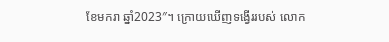ខែមករា ឆ្នាំ2023″។ ក្រោយឃើញទង្វើររបស់ លោក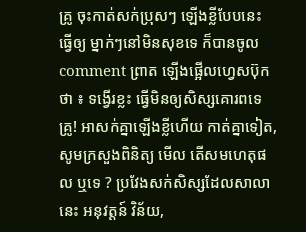គ្រូ ចុះកាត់សក់ប្រុសៗ ឡើងខ្លីបែបនេះ ធ្វើឲ្យ ម្នាក់ៗនៅមិនសុខទេ ក៏បានចូល comment ព្រាត ឡើងផ្អើលហ្វេសប៊ុកថា ៖ ទង្វើរខ្លះ ធ្វើមិនឲ្យសិស្សគោរពទេគ្រូ! អាសក់គ្នាឡើងខ្លីហើយ កាត់គ្នាទៀត, សូមក្រសួងពិនិត្យ មើល តើសមហេតុផល ឬទេ ? ប្រវែងសក់សិស្សដែលសាលានេះ អនុវត្តន៍ វិន័យ,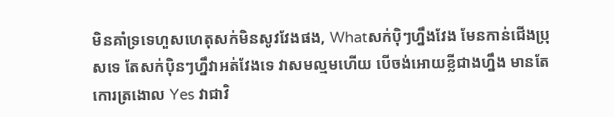មិនគាំទ្រទេហួសហេតុសក់មិនសូវវែងផង, Whatសក់ប៉ិៗហ្នឹងវែង មែនកាន់ជើងប្រុសទេ តែសក់ប៉ិនៗហ្នឹវាអត់វែងទេ វាសមល្មមហើយ បើចង់អោយខ្លីជាងហ្នឹង មានតែកោរត្រងោល Yes វាជាវិ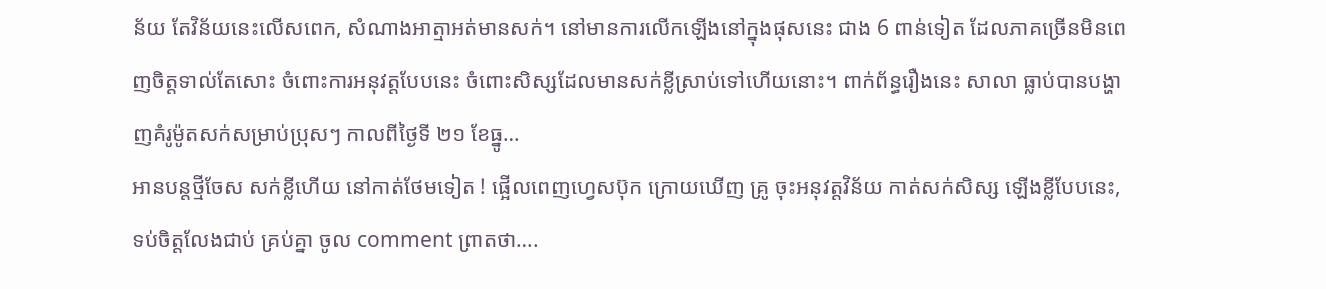ន័យ តែវិន័យនេះលើសពេក, សំណាងអាត្មាអត់មានសក់។ នៅមានការលើកឡើងនៅក្នុងផុសនេះ ជាង 6 ពាន់ទៀត ដែលភាគច្រើនមិនពេញចិត្តទាល់តែសោះ ចំពោះការអនុវត្តបែបនេះ ចំពោះសិស្សដែលមានសក់ខ្លីស្រាប់ទៅហើយនោះ។ ពាក់ព័ន្ធរឿងនេះ សាលា ធ្លាប់បានបង្ហាញគំរូម៉ូតសក់សម្រាប់ប្រុសៗ កាលពីថ្ងៃទី ២១ ខែធ្នូ…
អានបន្តថ្មីចែស សក់ខ្លីហើយ នៅកាត់ថែមទៀត ! ផ្អើលពេញហ្វេសប៊ុក ក្រោយឃើញ គ្រូ ចុះអនុវត្តវិន័យ កាត់សក់សិស្ស ឡើងខ្លីបែបនេះ, ទប់ចិត្តលែងជាប់ គ្រប់គ្នា ចូល comment ព្រាតថា….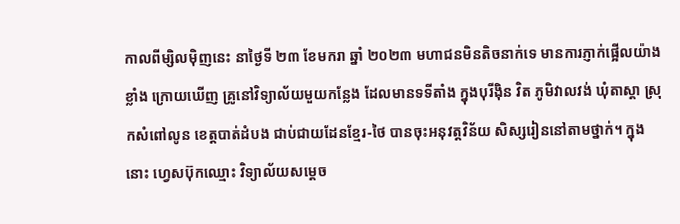កាលពីម្សិលម៉ិញនេះ នាថ្ងៃទី ២៣ ខែមករា ឆ្នាំ ២០២៣ មហាជនមិនតិចនាក់ទេ មានការភ្ញាក់ផ្អើលយ៉ាងខ្លាំង ក្រោយឃើញ គ្រូនៅវិទ្យាល័យមួយកន្លែង ដែលមានទទីតាំង ក្នុងបុរីង៉ិន វិត ភូមិវាលវង់ ឃុំតាស្ដា ស្រុកសំពៅលូន ខេត្ដបាត់ដំបង ជាប់ជាយដែនខ្មែរ-ថៃ បានចុះអនុវត្តវិន័យ សិស្សរៀននៅតាមថ្នាក់។ ក្នុងនោះ ហ្វេសប៊ុកឈ្មោះ វិទ្យាល័យសម្តេច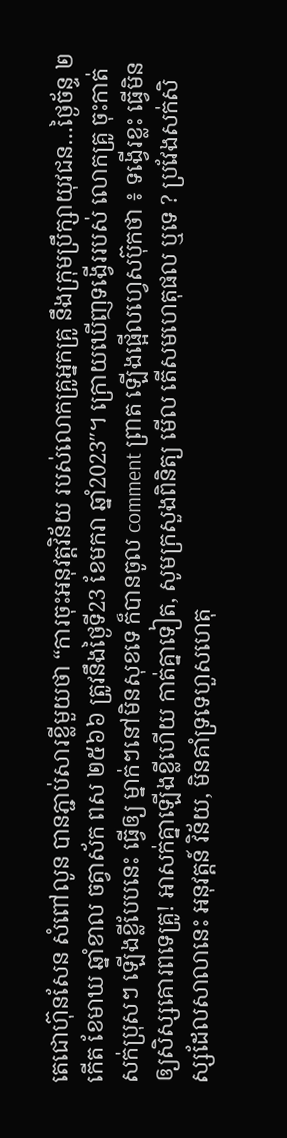តេជោហ៊ុនសែន សំពៅលូន បានភ្ជាប់សារខ្លីមួយថា “ការចុះអនុវត្តវិន័យ របស់លោកគ្រូអ្នកគ្រូ នឹងក្រុមប្រឹក្សាយុវជន…ថ្ងៃច័ន្ទ ២ កើត ខែមាឃ ឆ្នាំខាល ចត្វាស័ក ពស ២៥៦៦ ត្រូវនឹងថ្ងៃទី23 ខែមករា ឆ្នាំ2023″។ ក្រោយឃើញទង្វើររបស់ លោកគ្រូ ចុះកាត់សក់ប្រុសៗ ឡើងខ្លីបែបនេះ ធ្វើឲ្យ ម្នាក់ៗនៅមិនសុខទេ ក៏បានចូល comment ព្រាត ឡើងផ្អើលហ្វេសប៊ុកថា ៖ ទង្វើរខ្លះ ធ្វើមិនឲ្យសិស្សគោរពទេគ្រូ! អាសក់គ្នាឡើងខ្លីហើយ កាត់គ្នាទៀត, សូមក្រសួងពិនិត្យ មើល តើសមហេតុផល ឬទេ ? ប្រវែងសក់សិស្សដែលសាលានេះ អនុវត្តន៍ វិន័យ, មិនគាំទ្រទេហួសហេតុ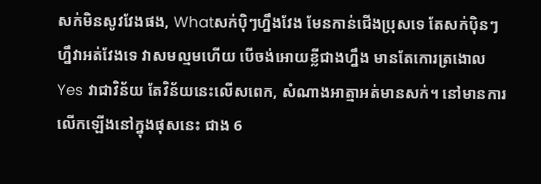សក់មិនសូវវែងផង, Whatសក់ប៉ិៗហ្នឹងវែង មែនកាន់ជើងប្រុសទេ តែសក់ប៉ិនៗហ្នឹវាអត់វែងទេ វាសមល្មមហើយ បើចង់អោយខ្លីជាងហ្នឹង មានតែកោរត្រងោល Yes វាជាវិន័យ តែវិន័យនេះលើសពេក, សំណាងអាត្មាអត់មានសក់។ នៅមានការលើកឡើងនៅក្នុងផុសនេះ ជាង 6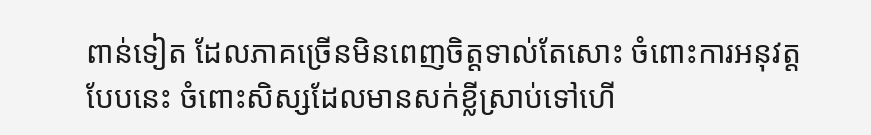ពាន់ទៀត ដែលភាគច្រើនមិនពេញចិត្តទាល់តែសោះ ចំពោះការអនុវត្តបែបនេះ ចំពោះសិស្សដែលមានសក់ខ្លីស្រាប់ទៅហើ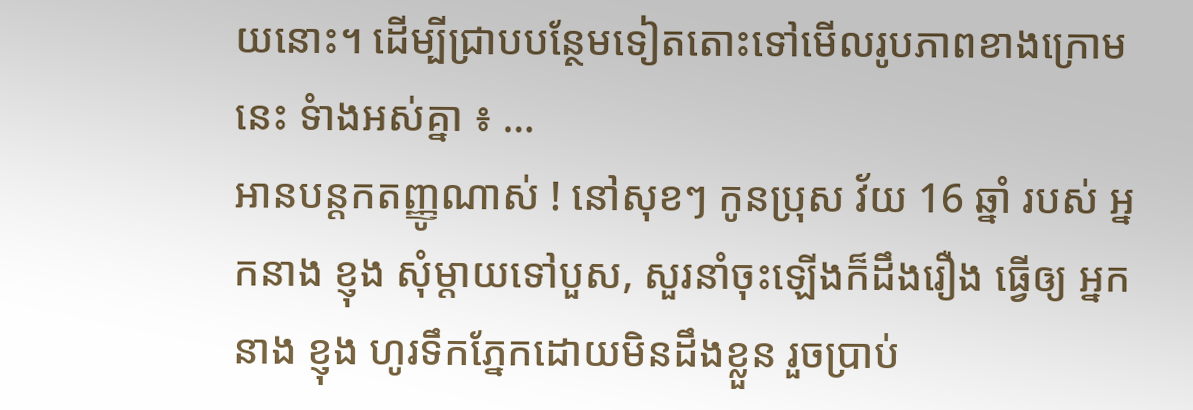យនោះ។ ដើម្បីជ្រាបបន្ថែមទៀតតោះទៅមើលរូបភាពខាងក្រោមនេះ ទំាងអស់គ្នា ៖ …
អានបន្តកតញ្ញូណាស់ ! នៅសុខៗ កូនប្រុស វ័យ 16 ឆ្នាំ របស់ អ្នកនាង ខ្ញុង សុំម្តាយទៅបួស, សួរនាំចុះឡើងក៏ដឹងរឿង ធ្វើឲ្យ អ្នកនាង ខ្ញុង ហូរទឹកភ្នែកដោយមិនដឹងខ្លួន រួចប្រាប់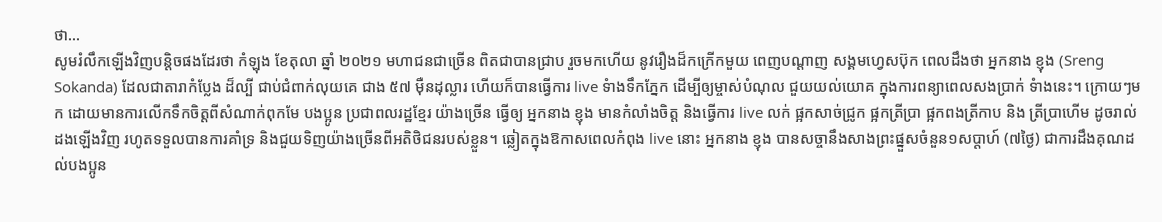ថា…
សូមរំលឹកឡើងវិញបន្តិចផងដែរថា កំឡុង ខែតុលា ឆ្នាំ ២០២១ មហាជនជាច្រើន ពិតជាបានជ្រាប រួចមកហើយ នូវរឿងដ៏កក្រើកមួយ ពេញបណ្តាញ សង្គមហ្វេសប៊ុក ពេលដឹងថា អ្នកនាង ខ្ញុង (Sreng Sokanda) ដែលជាតារាកំប្លែង ដ៏ល្បី ជាប់ជំពាក់លុយគេ ជាង ៥៧ ម៉ឺនដុល្លារ ហើយក៏បានធ្វើការ live ទំាងទឹកភ្នែក ដើម្បីឲ្យម្ចាស់បំណុល ជួយយល់យោគ ក្នុងការពន្យាពេលសងប្រាក់ ទំាងនេះ។ ក្រោយៗមក ដោយមានការលើកទឹកចិត្តពីសំណាក់ពុកមែ បងប្អូន ប្រជាពលរដ្ឋខ្មែរ យ៉ាងច្រើន ធ្វើឲ្យ អ្នកនាង ខ្ញុង មានកំលាំងចិត្ត និងធ្វើការ live លក់ ផ្អកសាច់ជ្រូក ផ្អកត្រីប្រា ផ្អកពងត្រីកាប និង ត្រីប្រាហើម ដូចរាល់ដងឡើងវិញ រហូតទទួលបានការគាំទ្រ និងជួយទិញយ៉ាងច្រើនពីអតិថិជនរបស់ខ្លួន។ ឆ្លៀតក្នុងឱកាសពេលកំពុង live នោះ អ្នកនាង ខ្ញុង បានសច្ចានឹងសាងព្រះផ្នួសចំនួន១សប្តាហ៍ (៧ថ្ងៃ) ជាការដឹងគុណដល់បងប្អូន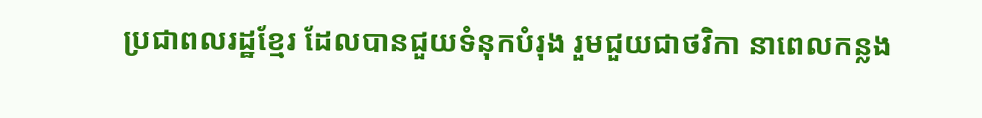ប្រជាពលរដ្ឋខ្មែរ ដែលបានជួយទំនុកបំរុង រួមជួយជាថវិកា នាពេលកន្លង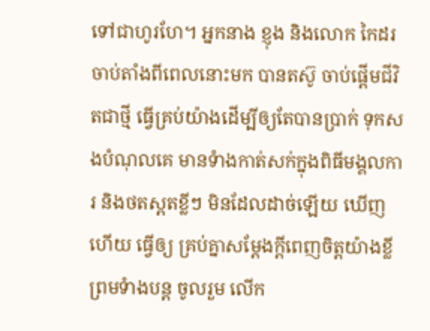ទៅជាហូរហែ។ អ្នកនាង ខ្ញុង និងលោក កៃដរ ចាប់តាំងពីពេលនោះមក បានតស៊ូ ចាប់ផ្តើមជីវិតជាថ្មី ធ្វើគ្រប់យ៉ាងដើម្បីឲ្យតែបានប្រាក់ ទុកសងបំណុលគេ មានទំាងកាត់សក់ក្នុងពិធីមង្គលការ និងថតស្ពតខ្លីៗ មិនដែលដាច់ឡើយ ឃើញហើយ ធ្វើឲ្យ គ្រប់គ្នាសម្តែងក្តីពេញចិត្តយ៉ាងខ្លី ព្រមទំាងបន្ត ចូលរួម លើក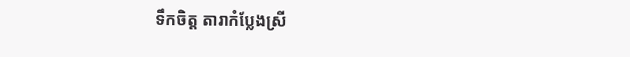ទឹកចិត្ត តារាកំប្លែងស្រី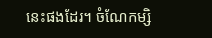នេះផងដែរ។ ចំណែកម្សិ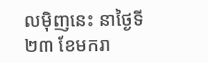លម៉ិញនេះ នាថ្ងៃទី ២៣ ខែមករា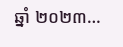ឆ្នាំ ២០២៣…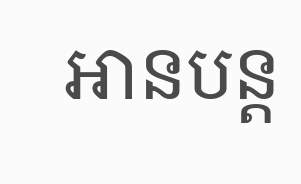អានបន្ត